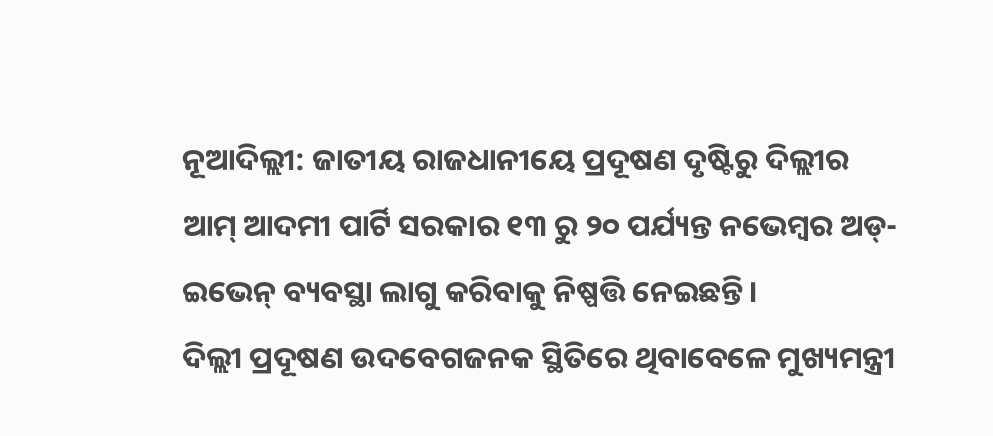ନୂଆଦିଲ୍ଲୀ: ଜାତୀୟ ରାଜଧାନୀୟେ ପ୍ରଦୂଷଣ ଦୃଷ୍ଟିରୁ ଦିଲ୍ଲୀର ଆମ୍ ଆଦମୀ ପାର୍ଟି ସରକାର ୧୩ ରୁ ୨୦ ପର୍ଯ୍ୟନ୍ତ ନଭେମ୍ବର ଅଡ୍-ଇଭେନ୍ ବ୍ୟବସ୍ଥା ଲାଗୁ କରିବାକୁ ନିଷ୍ପତ୍ତି ନେଇଛନ୍ତି।
ଦିଲ୍ଲୀ ପ୍ରଦୂଷଣ ଉଦବେଗଜନକ ସ୍ଥିତିରେ ଥିବାବେଳେ ମୁଖ୍ୟମନ୍ତ୍ରୀ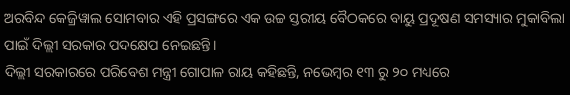ଅରବିନ୍ଦ କେଜ୍ରିୱାଲ ସୋମବାର ଏହି ପ୍ରସଙ୍ଗରେ ଏକ ଉଚ୍ଚ ସ୍ତରୀୟ ବୈଠକରେ ବାୟୁ ପ୍ରଦୂଷଣ ସମସ୍ୟାର ମୁକାବିଲା ପାଇଁ ଦିଲ୍ଲୀ ସରକାର ପଦକ୍ଷେପ ନେଇଛନ୍ତି।
ଦିଲ୍ଲୀ ସରକାରରେ ପରିବେଶ ମନ୍ତ୍ରୀ ଗୋପାଳ ରାୟ କହିଛନ୍ତି, ନଭେମ୍ବର ୧୩ ରୁ ୨୦ ମଧ୍ୟରେ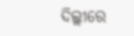ଦିଲ୍ଲୀରେ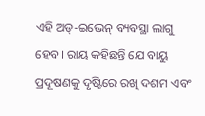ଏହି ଅଡ୍-ଇଭେନ୍ ବ୍ୟବସ୍ଥା ଲାଗୁ ହେବ। ରାୟ କହିଛନ୍ତି ଯେ ବାୟୁ ପ୍ରଦୂଷଣକୁ ଦୃଷ୍ଟିରେ ରଖି ଦଶମ ଏବଂ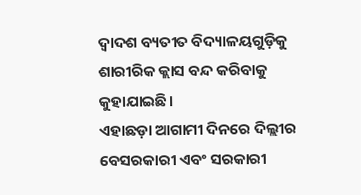ଦ୍ୱାଦଶ ବ୍ୟତୀତ ବିଦ୍ୟାଳୟଗୁଡ଼ିକୁ ଶାରୀରିକ କ୍ଲାସ ବନ୍ଦ କରିବାକୁ କୁହାଯାଇଛି।
ଏହାଛଡ଼ା ଆଗାମୀ ଦିନରେ ଦିଲ୍ଲୀର ବେସରକାରୀ ଏବଂ ସରକାରୀ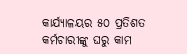କାର୍ଯ୍ୟାଳୟର ୫୦ ପ୍ରତିଶତ କର୍ମଚାରୀଙ୍କୁ ଘରୁ କାମ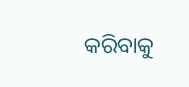କରିବାକୁ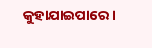କୁହାଯାଇପାରେ ।